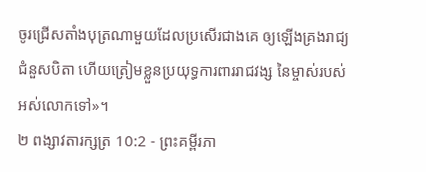ចូរជ្រើសតាំងបុត្រណាមួយដែលប្រសើរជាងគេ ឲ្យឡើងគ្រងរាជ្យជំនួសបិតា ហើយត្រៀមខ្លួនប្រយុទ្ធការពាររាជវង្ស នៃម្ចាស់របស់អស់លោកទៅ»។
២ ពង្សាវតារក្សត្រ 10:2 - ព្រះគម្ពីរភា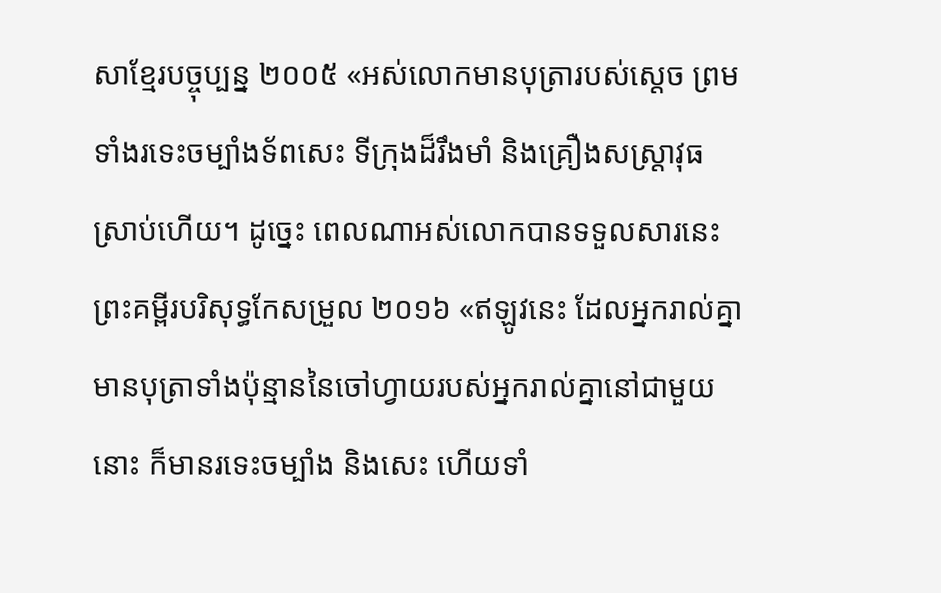សាខ្មែរបច្ចុប្បន្ន ២០០៥ «អស់លោកមានបុត្រារបស់ស្ដេច ព្រមទាំងរទេះចម្បាំងទ័ពសេះ ទីក្រុងដ៏រឹងមាំ និងគ្រឿងសស្ត្រាវុធស្រាប់ហើយ។ ដូច្នេះ ពេលណាអស់លោកបានទទួលសារនេះ ព្រះគម្ពីរបរិសុទ្ធកែសម្រួល ២០១៦ «ឥឡូវនេះ ដែលអ្នករាល់គ្នាមានបុត្រាទាំងប៉ុន្មាននៃចៅហ្វាយរបស់អ្នករាល់គ្នានៅជាមួយនោះ ក៏មានរទេះចម្បាំង និងសេះ ហើយទាំ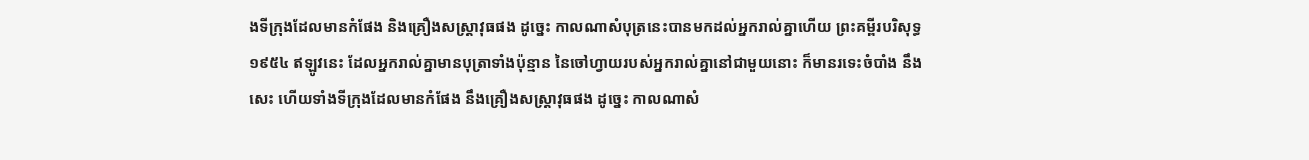ងទីក្រុងដែលមានកំផែង និងគ្រឿងសស្ត្រាវុធផង ដូច្នេះ កាលណាសំបុត្រនេះបានមកដល់អ្នករាល់គ្នាហើយ ព្រះគម្ពីរបរិសុទ្ធ ១៩៥៤ ឥឡូវនេះ ដែលអ្នករាល់គ្នាមានបុត្រាទាំងប៉ុន្មាន នៃចៅហ្វាយរបស់អ្នករាល់គ្នានៅជាមួយនោះ ក៏មានរទេះចំបាំង នឹងសេះ ហើយទាំងទីក្រុងដែលមានកំផែង នឹងគ្រឿងសស្ត្រាវុធផង ដូច្នេះ កាលណាសំ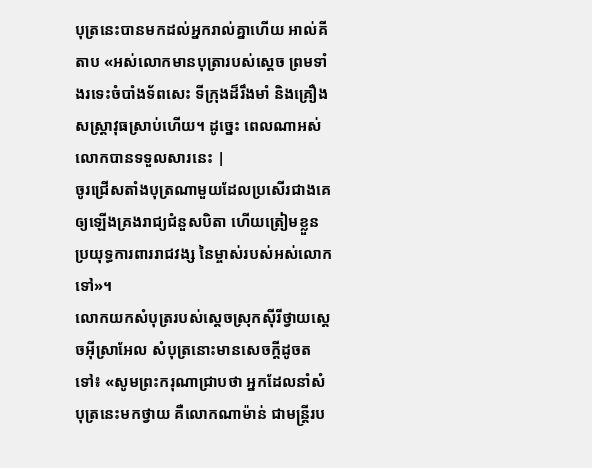បុត្រនេះបានមកដល់អ្នករាល់គ្នាហើយ អាល់គីតាប «អស់លោកមានបុត្រារបស់ស្តេច ព្រមទាំងរទេះចំបាំងទ័ពសេះ ទីក្រុងដ៏រឹងមាំ និងគ្រឿងសស្ត្រាវុធស្រាប់ហើយ។ ដូច្នេះ ពេលណាអស់លោកបានទទួលសារនេះ |
ចូរជ្រើសតាំងបុត្រណាមួយដែលប្រសើរជាងគេ ឲ្យឡើងគ្រងរាជ្យជំនួសបិតា ហើយត្រៀមខ្លួនប្រយុទ្ធការពាររាជវង្ស នៃម្ចាស់របស់អស់លោកទៅ»។
លោកយកសំបុត្ររបស់ស្ដេចស្រុកស៊ីរីថ្វាយស្ដេចអ៊ីស្រាអែល សំបុត្រនោះមានសេចក្ដីដូចតទៅ៖ «សូមព្រះករុណាជ្រាបថា អ្នកដែលនាំសំបុត្រនេះមកថ្វាយ គឺលោកណាម៉ាន់ ជាមន្ត្រីរប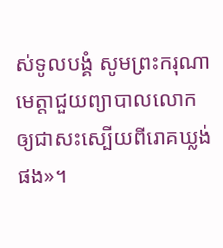ស់ទូលបង្គំ សូមព្រះករុណាមេត្តាជួយព្យាបាលលោក ឲ្យជាសះស្បើយពីរោគឃ្លង់ផង»។